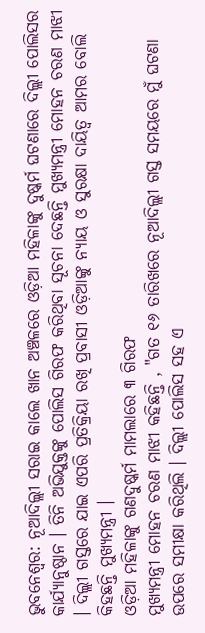ଭୁବନେଶ୍ବର: ନୂଆଦିଲ୍ଲୀ ସରାଇ କାଲେ ଖାନ ଅଞ୍ଚଳରେ ଓଡ଼ିଆ ମହିଳାଙ୍କୁ ଦୁଷ୍କର୍ମ ଘଟଣାରେ ଦିଲ୍ଲୀ ପୋଲିସର କାର୍ଯ୍ୟାନୁଷ୍ଠାନ । ତିନି ଅଭିଯୁକ୍ତଙ୍କୁ ପୋଲିସ ଗିରଫ କରିଥିବା ସୂଚନା ଦେଛନ୍ତି ମୁଖ୍ୟମନ୍ତ୍ରୀ ମୋହନ ଚରଣ ମାଝୀ । ଦିଲ୍ଲୀ ଗସ୍ତରେ ଯାଇ ଏପରି ପ୍ରତିକ୍ରିୟା ରଖି ପ୍ରବାସୀ ଓଡ଼ିଆଙ୍କୁ ନ୍ୟାୟ ଓ ସୁରକ୍ଷା ଦାୟିତ୍ୱ ଆମର ବୋଲି କିହଛନ୍ତି ମୁଖ୍ୟମନ୍ତ୍ରୀ ।
ଓଡ଼ିଆ ମହିଳାଙ୍କୁ ଗଣଦୁଷ୍କର୍ମ ମାମଲାରେ ୩ ଗିରଫ
ମୁଖ୍ୟମନ୍ତ୍ରୀ ମୋହନ ଚରଣ ମାଝୀ କହିଛନ୍ତି , "ଗତ ୧୬ ତାରିଖରେ ନୂଆଦିଲ୍ଲୀ ଗସ୍ତ ସମୟରେ ମୁଁ ଘଟଣା ଉପରେ ସମୀକ୍ଷା କରିଥିଲି । ଦିଲ୍ଲୀ ପୋଲିସ ସହ ଏ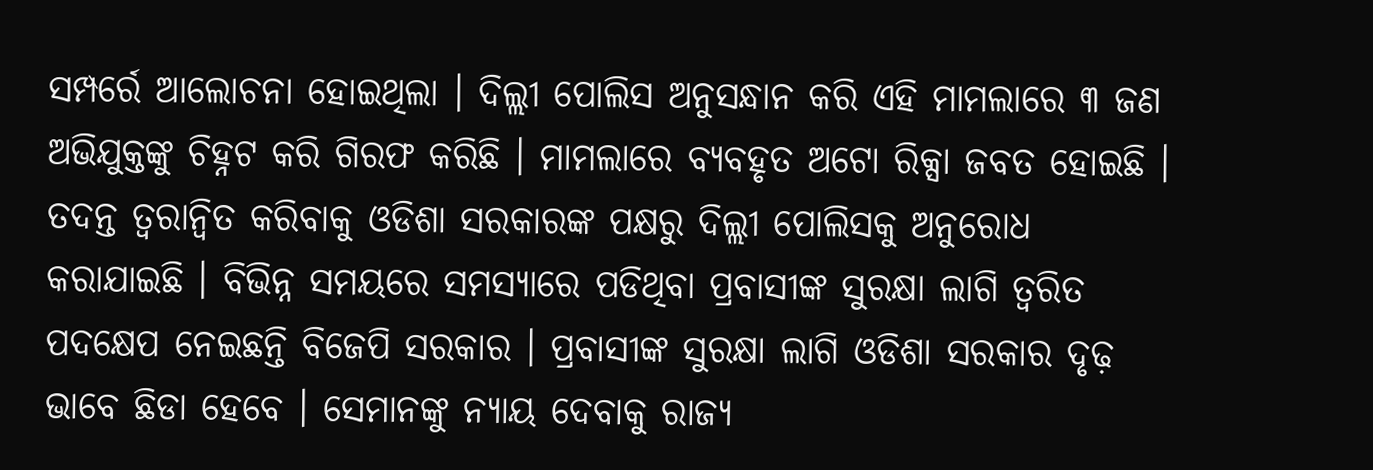ସମ୍ପର୍ରେ ଆଲୋଚନା ହୋଇଥିଲା । ଦିଲ୍ଲୀ ପୋଲିସ ଅନୁସନ୍ଧାନ କରି ଏହି ମାମଲାରେ ୩ ଜଣ ଅଭିଯୁକ୍ତଙ୍କୁ ଚିହ୍ନଟ କରି ଗିରଫ କରିଛି । ମାମଲାରେ ବ୍ୟବହୃତ ଅଟୋ ରିକ୍ସା ଜବତ ହୋଇଛି । ତଦନ୍ତ ତ୍ୱରାନ୍ୱିତ କରିବାକୁ ଓଡିଶା ସରକାରଙ୍କ ପକ୍ଷରୁ ଦିଲ୍ଲୀ ପୋଲିସକୁ ଅନୁରୋଧ କରାଯାଇଛି । ବିଭିନ୍ନ ସମୟରେ ସମସ୍ୟାରେ ପଡିଥିବା ପ୍ରବାସୀଙ୍କ ସୁରକ୍ଷା ଲାଗି ତ୍ୱରିତ ପଦକ୍ଷେପ ନେଇଛନ୍ତି ବିଜେପି ସରକାର । ପ୍ରବାସୀଙ୍କ ସୁରକ୍ଷା ଲାଗି ଓଡିଶା ସରକାର ଦୃଢ଼ ଭାବେ ଛିଡା ହେବେ । ସେମାନଙ୍କୁ ନ୍ୟାୟ ଦେବାକୁ ରାଜ୍ୟ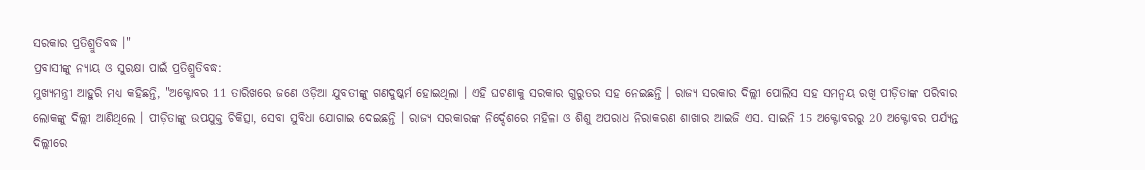ସରକାର ପ୍ରତିଶ୍ରୁତିବଦ୍ଧ ।"
ପ୍ରବାସୀଙ୍କୁ ନ୍ୟାୟ ଓ ସୁରକ୍ଷା ପାଇଁ ପ୍ରତିଶ୍ରୁତିବଦ୍ଧ:
ମୁଖ୍ୟମନ୍ତ୍ରୀ ଆହୁରି ମଧ୍ୟ କହିଛନ୍ତି, "ଅକ୍ଟୋବର 11 ତାରିଖରେ ଜଣେ ଓଡ଼ିଆ ଯୁବତୀଙ୍କୁ ଗଣଦୁଷ୍କର୍ମ ହୋଇଥିଲା । ଏହି ଘଟଣାକୁ ସରକାର ଗୁରୁତର ସହ ନେଇଛନ୍ତି । ରାଜ୍ୟ ସରକାର ଦିଲ୍ଲୀ ପୋଲିସ ସହ ସମନ୍ୱୟ ରଖି ପୀଡ଼ିତାଙ୍କ ପରିବାର ଲୋକଙ୍କୁ ଦିଲ୍ଲୀ ଆଣିଥିଲେ । ପୀଡ଼ିତାଙ୍କୁ ଉପଯୁକ୍ତ ଚିକିତ୍ସା, ସେବା ସୁବିଧା ଯୋଗାଇ ଦେଇଛନ୍ତି । ରାଜ୍ୟ ସରକାରଙ୍କ ନିର୍ଦ୍ଦେଶରେ ମହିଳା ଓ ଶିଶୁ ଅପରାଧ ନିରାକରଣ ଶାଖାର ଆଇଜି ଏସ. ସାଇନି 15 ଅକ୍ଟୋବରରୁ 20 ଅକ୍ଟୋବର ପର୍ଯ୍ୟନ୍ତ ଦିଲ୍ଲୀରେ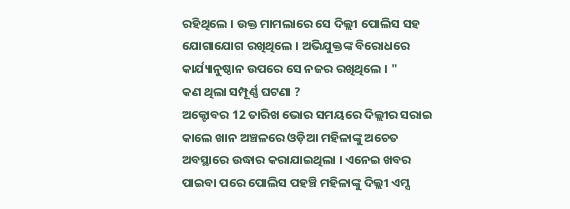ରହିଥିଲେ । ଉକ୍ତ ମାମଲାରେ ସେ ଦିଲ୍ଲୀ ପୋଲିସ ସହ ଯୋଗାଯୋଗ ରଖିଥିଲେ । ଅଭିଯୁକ୍ତଙ୍କ ବିରୋଧରେ କାର୍ଯ୍ୟାନୁଷ୍ଠାନ ଉପରେ ସେ ନଜର ରଖିଥିଲେ । "
କଣ ଥିଲା ସମ୍ପୂର୍ଣ୍ଣ ଘଟଣା ?
ଅକ୍ଟୋବର 12 ତାରିଖ ଭୋର ସମୟରେ ଦିଲ୍ଲୀର ସରାଇ କାଲେ ଖାନ ଅଞ୍ଚଳରେ ଓଡ଼ିଆ ମହିଳାଙ୍କୁ ଅଚେତ ଅବସ୍ଥାରେ ଉଦ୍ଧାର କରାଯାଇଥିଲା । ଏନେଇ ଖବର ପାଇବା ପରେ ପୋଲିସ ପହଞ୍ଚି ମହିଳାଙ୍କୁ ଦିଲ୍ଲୀ ଏମ୍ସ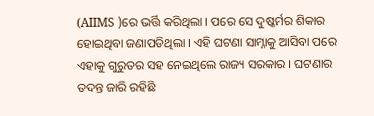(AIIMS )ରେ ଭର୍ତ୍ତି କରିଥିଲା । ପରେ ସେ ଦୁଷ୍କର୍ମର ଶିକାର ହୋଇଥିବା ଜଣାପଡିଥିଲା । ଏହି ଘଟଣା ସାମ୍ନାକୁ ଆସିବା ପରେ ଏହାକୁ ଗୁରୁତର ସହ ନେଇଥିଲେ ରାଜ୍ୟ ସରକାର । ଘଟଣାର ତଦନ୍ତ ଜାରି ରହିଛି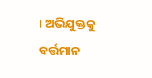। ଅଭିଯୁକ୍ତକୁ ବର୍ତ୍ତମାନ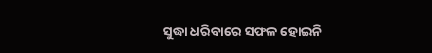ସୁଦ୍ଧା ଧରିବାରେ ସଫଳ ହୋଇନି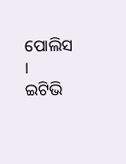ପୋଲିସ ।
ଇଟିଭି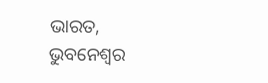ଭାରତ, ଭୁବନେଶ୍ବର